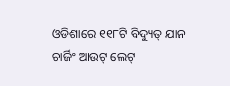ଓଡିଶାରେ ୧୧୮ଟି ବିଦ୍ୟୁତ୍ ଯାନ ଚାର୍ଜିଂ ଆଉଟ୍ ଲେଟ୍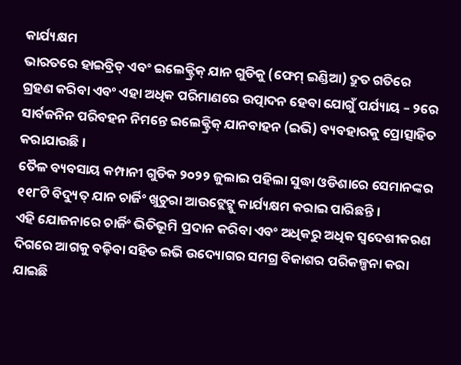କାର୍ଯ୍ୟକ୍ଷମ
ଭାରତରେ ହାଇବ୍ରିଡ୍ ଏବଂ ଇଲେକ୍ଟ୍ରିକ୍ ଯାନ ଗୁଡିକୁ (ଫେମ୍ ଇଣ୍ଡିଆ) ଦ୍ରୁତ ଗତିରେ ଗ୍ରହଣ କରିବା ଏବଂ ଏହା ଅଧିକ ପରିମାଣରେ ଉତ୍ପାଦନ ହେବା ଯୋଗୁଁ ପର୍ଯ୍ୟାୟ – ୨ରେ ସାର୍ବଜନିନ ପରିବହନ ନିମନ୍ତେ ଇଲେକ୍ଟ୍ରିକ୍ ଯାନବାହନ (ଇଭି) ବ୍ୟବହାରକୁ ପ୍ରୋତ୍ସାହିତ କରାଯାଉଛି ।
ତୈଳ ବ୍ୟବସାୟ କମ୍ପାନୀ ଗୁଡିକ ୨୦୨୨ ଜୁଲାଇ ପହିଲା ସୁଦ୍ଧା ଓଡିଶାରେ ସେମାନଙ୍କର ୧୧୮ଟି ବିଦ୍ୟୁତ୍ ଯାନ ଚାର୍ଜିଂ ଖୁଚୁରା ଆଉଟ୍ଲେଟ୍କୁ କାର୍ଯ୍ୟକ୍ଷମ କରାଇ ପାରିଛନ୍ତି ।
ଏହି ଯୋଜନାରେ ଚାର୍ଜିଂ ଭିତିଭୂମି ପ୍ରଦାନ କରିବା ଏବଂ ଅଧିକରୁ ଅଧିକ ସ୍ୱଦେଶୀକରଣ ଦିଗରେ ଆଗକୁ ବଢ଼ିବା ସହିତ ଇଭି ଉଦ୍ୟୋଗର ସମଗ୍ର ବିକାଶର ପରିକଳ୍ପନା କରା ଯାଇଛି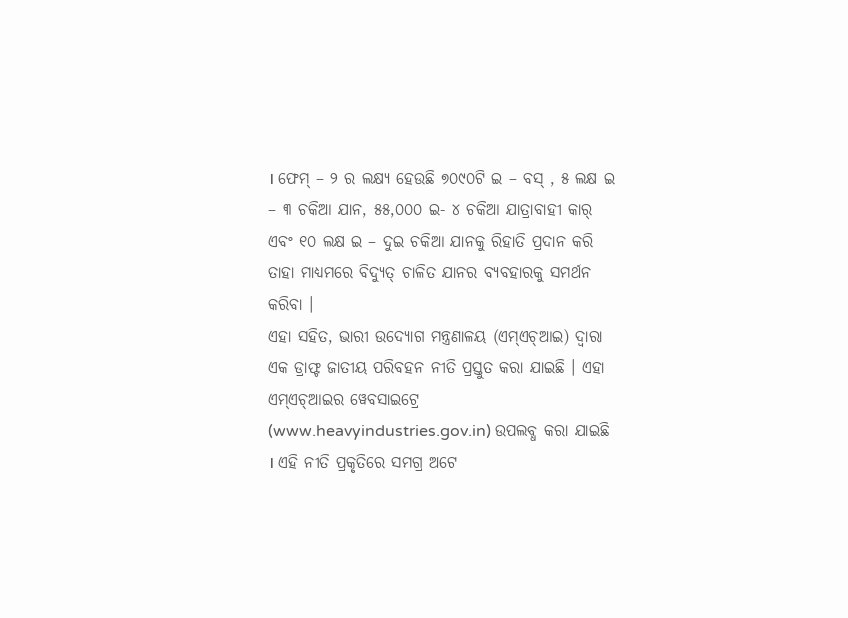। ଫେମ୍ – ୨ ର ଲକ୍ଷ୍ୟ ହେଉଛି ୭୦୯୦ଟି ଇ – ବସ୍ , ୫ ଲକ୍ଷ ଇ – ୩ ଚକିଆ ଯାନ, ୫୫,୦୦୦ ଇ- ୪ ଚକିଆ ଯାତ୍ରାବାହୀ କାର୍ ଏବଂ ୧୦ ଲକ୍ଷ ଇ – ଦୁଇ ଚକିଆ ଯାନକୁ ରିହାତି ପ୍ରଦାନ କରି ତାହା ମାଧ୍ୟମରେ ବିଦ୍ୟୁତ୍ ଚାଳିତ ଯାନର ବ୍ୟବହାରକୁ ସମର୍ଥନ କରିବା ।
ଏହା ସହିତ, ଭାରୀ ଉଦ୍ୟୋଗ ମନ୍ତ୍ରଣାଳୟ (ଏମ୍ଏଚ୍ଆଇ) ଦ୍ୱାରା ଏକ ଡ୍ରାଫ୍ଟ ଜାତୀୟ ପରିବହନ ନୀତି ପ୍ରସ୍ତୁତ କରା ଯାଇଛି । ଏହା ଏମ୍ଏଚ୍ଆଇର ୱେବସାଇଟ୍ରେ (www.heavyindustries.gov.in) ଉପଲବ୍ଧ କରା ଯାଇଛି । ଏହି ନୀତି ପ୍ରକୃତିରେ ସମଗ୍ର ଅଟେ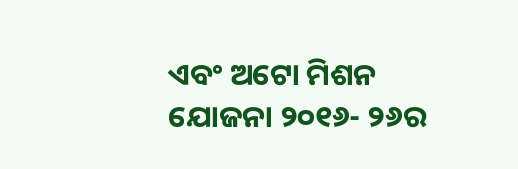ଏବଂ ଅଟୋ ମିଶନ ଯୋଜନା ୨୦୧୬- ୨୬ର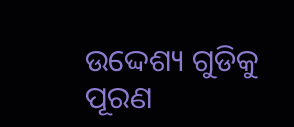ଉଦ୍ଦେଶ୍ୟ ଗୁଡିକୁ ପୂରଣ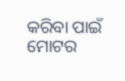କରିବା ପାଇଁ ମୋଟର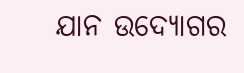ଯାନ ଉଦ୍ୟୋଗର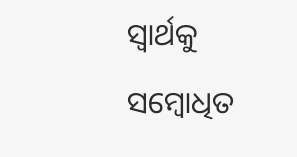ସ୍ୱାର୍ଥକୁ ସମ୍ବୋଧିତ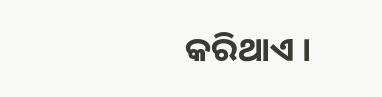କରିଥାଏ ।